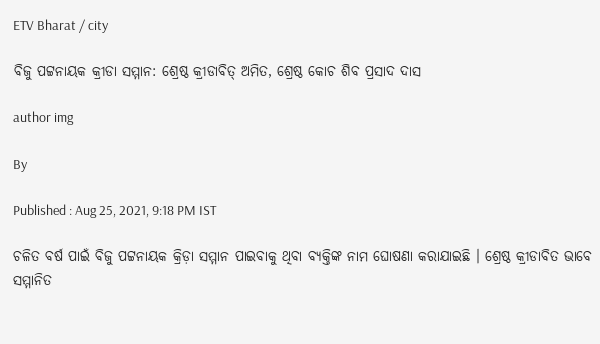ETV Bharat / city

ବିଜୁ ପଟ୍ଟନାୟକ କ୍ରୀଡା ସମ୍ମାନ: ଶ୍ରେଷ୍ଠ କ୍ରୀଡାବିତ୍ ଅମିତ, ଶ୍ରେଷ୍ଠ କୋଚ ଶିବ ପ୍ରସାଦ ଦାସ

author img

By

Published : Aug 25, 2021, 9:18 PM IST

ଚଳିତ ବର୍ଷ ପାଇଁ ବିଜୁ ପଟ୍ଟନାୟକ କ୍ରିଡ଼ା ସମ୍ମାନ ପାଇବାକୁ ଥିବା ବ୍ୟକ୍ତିଙ୍କ ନାମ ଘୋଷଣା କରାଯାଇଛି । ଶ୍ରେଷ୍ଠ କ୍ରୀଡାବିତ ଭାବେ ସମ୍ମାନିତ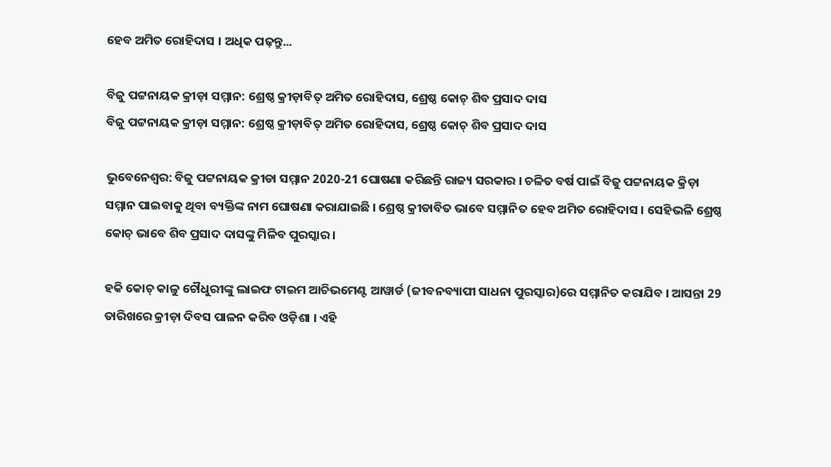ହେବ ଅମିତ ରୋହିଦାସ । ଅଧିକ ପଢ଼ନ୍ତୁ...

ବିଜୁ ପଟ୍ଟନାୟକ କ୍ରୀଡ଼ା ସମ୍ମାନ: ଶ୍ରେଷ୍ଠ କ୍ରୀଡ଼ାବିତ୍ ଅମିତ ରୋହିଦାସ, ଶ୍ରେଷ୍ଠ କୋଚ୍ ଶିବ ପ୍ରସାଦ ଦାସ
ବିଜୁ ପଟ୍ଟନାୟକ କ୍ରୀଡ଼ା ସମ୍ମାନ: ଶ୍ରେଷ୍ଠ କ୍ରୀଡ଼ାବିତ୍ ଅମିତ ରୋହିଦାସ, ଶ୍ରେଷ୍ଠ କୋଚ୍ ଶିବ ପ୍ରସାଦ ଦାସ

ଭୁବେନେଶ୍ବର: ବିଜୁ ପଟ୍ଟନାୟକ କ୍ରୀଡା ସମ୍ମାନ 2020-21 ଘୋଷଣା କରିଛନ୍ତି ରାଜ୍ୟ ସରକାର । ଚଳିତ ବର୍ଷ ପାଇଁ ବିଜୁ ପଟ୍ଟନାୟକ କ୍ରିଡ଼ା ସମ୍ମାନ ପାଇବାକୁ ଥିବା ବ୍ୟକ୍ତିଙ୍କ ନାମ ଘୋଷଣା କରାଯାଇଛି । ଶ୍ରେଷ୍ଠ କ୍ରୀଡାବିତ ଭାବେ ସମ୍ମାନିତ ହେବ ଅମିତ ରୋହିଦାସ । ସେହିଭଳି ଶ୍ରେଷ୍ଠ କୋଚ୍ ଭାବେ ଶିବ ପ୍ରସାଦ ଦାସଙ୍କୁ ମିଳିବ ପୁରସ୍କାର ।

ହକି କୋଚ୍ କାଳୁ ଚୌଧୁରୀଙ୍କୁ ଲାଇଫ ଟାଇମ ଆଚିଭମେଣ୍ଟ ଆୱାର୍ଡ (ଜୀବନବ୍ୟାପୀ ସାଧନା ପୁରସ୍କାର)ରେ ସମ୍ମାନିତ କରାଯିବ । ଆସନ୍ତା 29 ତାରିଖରେ କ୍ରୀଡ଼ା ଦିବସ ପାଳନ କରିବ ଓଡ଼ିଶା । ଏହି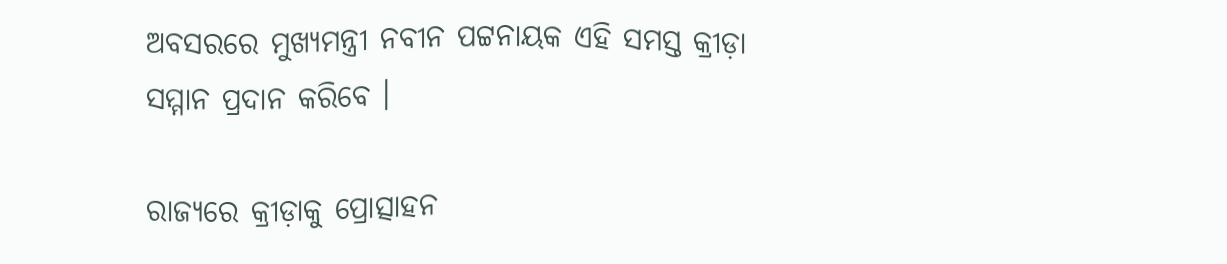ଅବସରରେ ମୁଖ୍ୟମନ୍ତ୍ରୀ ନବୀନ ପଟ୍ଟନାୟକ ଏହି ସମସ୍ତ କ୍ରୀଡ଼ା ସମ୍ମାନ ପ୍ରଦାନ କରିବେ ।

ରାଜ୍ୟରେ କ୍ରୀଡ଼ାକୁ ପ୍ରୋତ୍ସାହନ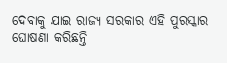ଦେବାକୁ ଯାଇ ରାଜ୍ୟ ସରକାର ଏହି ପୁରସ୍କାର ଘୋଷଣା କରିଛନ୍ତି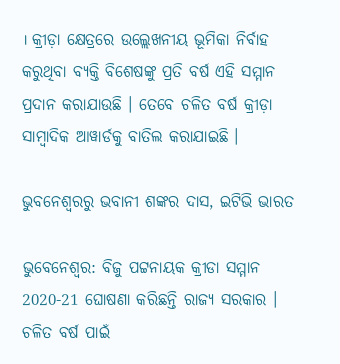। କ୍ରୀଡ଼ା କ୍ଷେତ୍ରରେ ଉଲ୍ଲେଖନୀୟ ଭୂମିକା ନିର୍ବାହ କରୁଥିବା ବ୍ୟକ୍ତି ବିଶେଷଙ୍କୁ ପ୍ରତି ବର୍ଷ ଏହି ସମ୍ମାନ ପ୍ରଦାନ କରାଯାଉଛି । ତେବେ ଚଳିତ ବର୍ଷ କ୍ରୀଡ଼ା ସାମ୍ବାଦିକ ଆୱାର୍ଡକୁ ବାତିଲ କରାଯାଇଛି ।

ଭୁବନେଶ୍ବରରୁ ଭବାନୀ ଶଙ୍କର ଦାସ, ଇଟିଭି ଭାରତ

ଭୁବେନେଶ୍ବର: ବିଜୁ ପଟ୍ଟନାୟକ କ୍ରୀଡା ସମ୍ମାନ 2020-21 ଘୋଷଣା କରିଛନ୍ତି ରାଜ୍ୟ ସରକାର । ଚଳିତ ବର୍ଷ ପାଇଁ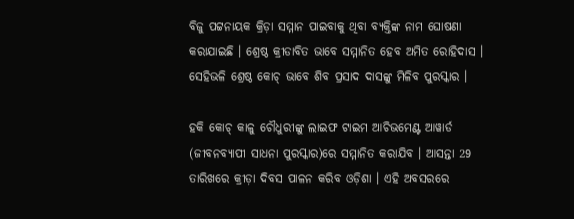ବିଜୁ ପଟ୍ଟନାୟକ କ୍ରିଡ଼ା ସମ୍ମାନ ପାଇବାକୁ ଥିବା ବ୍ୟକ୍ତିଙ୍କ ନାମ ଘୋଷଣା କରାଯାଇଛି । ଶ୍ରେଷ୍ଠ କ୍ରୀଡାବିତ ଭାବେ ସମ୍ମାନିତ ହେବ ଅମିତ ରୋହିଦାସ । ସେହିଭଳି ଶ୍ରେଷ୍ଠ କୋଚ୍ ଭାବେ ଶିବ ପ୍ରସାଦ ଦାସଙ୍କୁ ମିଳିବ ପୁରସ୍କାର ।

ହକି କୋଚ୍ କାଳୁ ଚୌଧୁରୀଙ୍କୁ ଲାଇଫ ଟାଇମ ଆଚିଭମେଣ୍ଟ ଆୱାର୍ଡ (ଜୀବନବ୍ୟାପୀ ସାଧନା ପୁରସ୍କାର)ରେ ସମ୍ମାନିତ କରାଯିବ । ଆସନ୍ତା 29 ତାରିଖରେ କ୍ରୀଡ଼ା ଦିବସ ପାଳନ କରିବ ଓଡ଼ିଶା । ଏହି ଅବସରରେ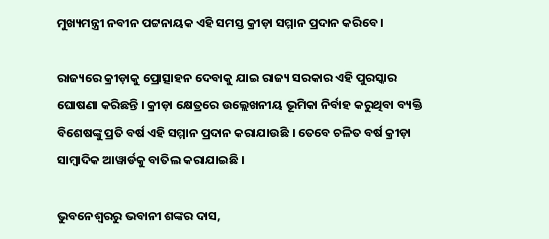ମୁଖ୍ୟମନ୍ତ୍ରୀ ନବୀନ ପଟ୍ଟନାୟକ ଏହି ସମସ୍ତ କ୍ରୀଡ଼ା ସମ୍ମାନ ପ୍ରଦାନ କରିବେ ।

ରାଜ୍ୟରେ କ୍ରୀଡ଼ାକୁ ପ୍ରୋତ୍ସାହନ ଦେବାକୁ ଯାଇ ରାଜ୍ୟ ସରକାର ଏହି ପୁରସ୍କାର ଘୋଷଣା କରିଛନ୍ତି । କ୍ରୀଡ଼ା କ୍ଷେତ୍ରରେ ଉଲ୍ଲେଖନୀୟ ଭୂମିକା ନିର୍ବାହ କରୁଥିବା ବ୍ୟକ୍ତି ବିଶେଷଙ୍କୁ ପ୍ରତି ବର୍ଷ ଏହି ସମ୍ମାନ ପ୍ରଦାନ କରାଯାଉଛି । ତେବେ ଚଳିତ ବର୍ଷ କ୍ରୀଡ଼ା ସାମ୍ବାଦିକ ଆୱାର୍ଡକୁ ବାତିଲ କରାଯାଇଛି ।

ଭୁବନେଶ୍ବରରୁ ଭବାନୀ ଶଙ୍କର ଦାସ,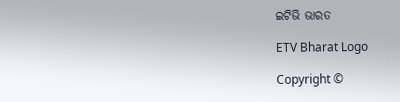ଇଟିଭି ଭାରତ

ETV Bharat Logo

Copyright ©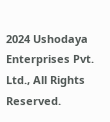2024 Ushodaya Enterprises Pvt. Ltd., All Rights Reserved.